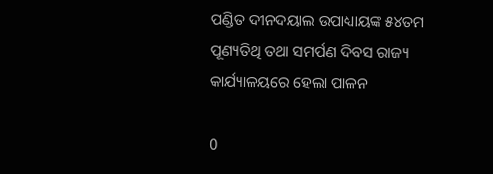ପଣ୍ଡିତ ଦୀନଦୟାଲ ଉପାଧ୍ୟାୟଙ୍କ ୫୪ତମ ପୂଣ୍ୟତିଥି ତଥା ସମର୍ପଣ ଦିବସ ରାଜ୍ୟ କାର୍ଯ୍ୟାଳୟରେ ହେଲା ପାଳନ

0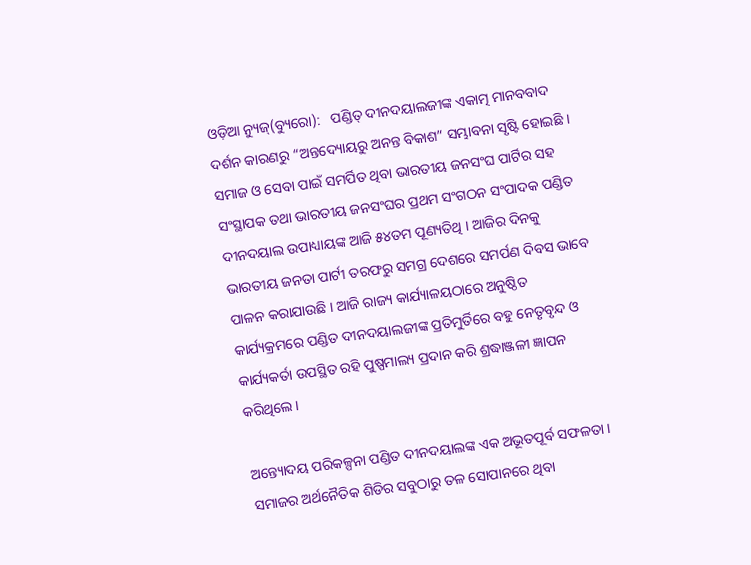ଓଡ଼ିଆ ନ୍ୟୁଜ୍(ବ୍ୟୁରୋ):   ପଣ୍ଡିତ୍ ଦୀନଦୟାଲଜୀଙ୍କ ଏକାତ୍ମ ମାନବବାଦ ଦର୍ଶନ କାରଣରୁ “ଅନ୍ତଦ୍ୟୋୟରୁ ଅନନ୍ତ ବିକାଶ” ସମ୍ଭାବନା ସୃଷ୍ଟି ହୋଇଛି । ସମାଜ ଓ ସେବା ପାଇଁ ସମର୍ପିତ ଥିବା ଭାରତୀୟ ଜନସଂଘ ପାର୍ଟିର ସହ ସଂସ୍ଥାପକ ତଥା ଭାରତୀୟ ଜନସଂଘର ପ୍ରଥମ ସଂଗଠନ ସଂପାଦକ ପଣ୍ଡିତ ଦୀନଦୟାଲ ଉପାଧ୍ୟାୟଙ୍କ ଆଜି ୫୪ତମ ପୂଣ୍ୟତିଥି । ଆଜିର ଦିନକୁ ଭାରତୀୟ ଜନତା ପାର୍ଟୀ ତରଫରୁ ସମଗ୍ର ଦେଶରେ ସମର୍ପଣ ଦିବସ ଭାବେ ପାଳନ କରାଯାଉଛି । ଆଜି ରାଜ୍ୟ କାର୍ଯ୍ୟାଳୟଠାରେ ଅନୁଷ୍ଠିତ କାର୍ଯ୍ୟକ୍ରମରେ ପଣ୍ଡିତ ଦୀନଦୟାଲଜୀଙ୍କ ପ୍ରତିମୁର୍ତିରେ ବହୁ ନେତୃବୃନ୍ଦ ଓ କାର୍ଯ୍ୟକର୍ତା ଉପସ୍ଥିତ ରହି ପୁଷ୍ପମାଲ୍ୟ ପ୍ରଦାନ କରି ଶ୍ରଦ୍ଧାଞ୍ଜଳୀ ଜ୍ଞାପନ କରିଥିଲେ ।

ଅନ୍ତ୍ୟୋଦୟ ପରିକଳ୍ପନା ପଣ୍ଡିତ ଦୀନଦୟାଲଙ୍କ ଏକ ଅଭୂତପୂର୍ବ ସଫଳତା । ସମାଜର ଅର୍ଥନୈତିକ ଶିଡିର ସବୁଠାରୁ ତଳ ସୋପାନରେ ଥିବା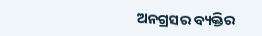ଅନଗ୍ରସର ବ୍ୟକ୍ତିର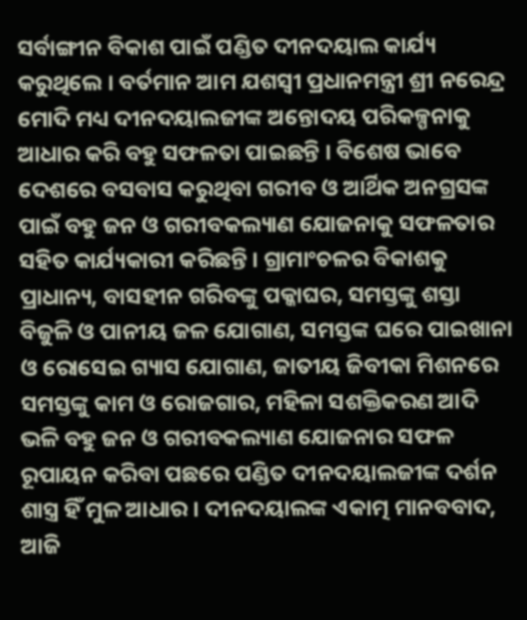ସର୍ବାଙ୍ଗୀନ ବିକାଶ ପାଇଁ ପଣ୍ଡିତ ଦୀନଦୟାଲ କାର୍ଯ୍ୟ କରୁଥିଲେ । ବର୍ତମାନ ଆମ ଯଶସ୍ୱୀ ପ୍ରଧାନମନ୍ତ୍ରୀ ଶ୍ରୀ ନରେନ୍ଦ୍ର ମୋଦି ମଧ୍ୟ ଦୀନଦୟାଲଜୀଙ୍କ ଅନ୍ତୋଦୟ ପରିକଳ୍ପନାକୁ ଆଧାର କରି ବହୁ ସଫଳତା ପାଇଛନ୍ତି । ବିଶେଷ ଭାବେ ଦେଶରେ ବସବାସ କରୁଥିବା ଗରୀବ ଓ ଆର୍ଥିକ ଅନଗ୍ରସଙ୍କ ପାଇଁ ବହୁ ଜନ ଓ ଗରୀବକଲ୍ୟାଣ ଯୋଜନାକୁ ସଫଳତାର ସହିତ କାର୍ଯ୍ୟକାରୀ କରିଛନ୍ତି । ଗ୍ରାମାଂଚଳର ବିକାଶକୁ ପ୍ରାଧାନ୍ୟ, ବାସହୀନ ଗରିବଙ୍କୁ ପକ୍କାଘର, ସମସ୍ତଙ୍କୁ ଶସ୍ତା ବିଜୁଳି ଓ ପାନୀୟ ଜଳ ଯୋଗାଣ, ସମସ୍ତଙ୍କ ଘରେ ପାଇଖାନା ଓ ରୋସେଇ ଗ୍ୟାସ ଯୋଗାଣ, ଜାତୀୟ ଜିବୀକା ମିଶନରେ ସମସ୍ତଙ୍କୁ କାମ ଓ ରୋଜଗାର, ମହିଳା ସଶକ୍ତିକରଣ ଆଦି ଭଳି ବହୁ ଜନ ଓ ଗରୀବକଲ୍ୟାଣ ଯୋଜନାର ସଫଳ ରୂପାୟନ କରିବା ପଛରେ ପଣ୍ଡିତ ଦୀନଦୟାଲଜୀଙ୍କ ଦର୍ଶନ ଶାସ୍ତ୍ର ହିଁ ମୁଳ ଆଧାର । ଦୀନଦୟାଲଙ୍କ ଏକାତ୍ମ ମାନବବାଦ, ଆଜି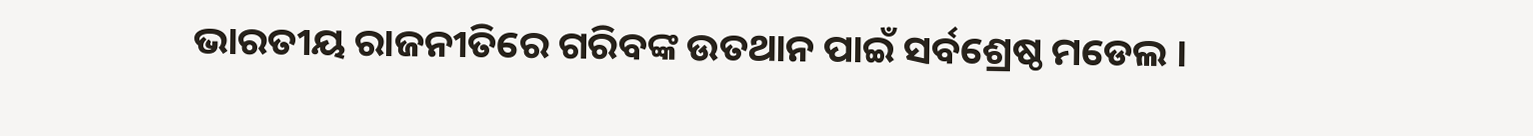ଭାରତୀୟ ରାଜନୀତିରେ ଗରିବଙ୍କ ଉତଥାନ ପାଇଁ ସର୍ବଶ୍ରେଷ୍ଠ ମଡେଲ ।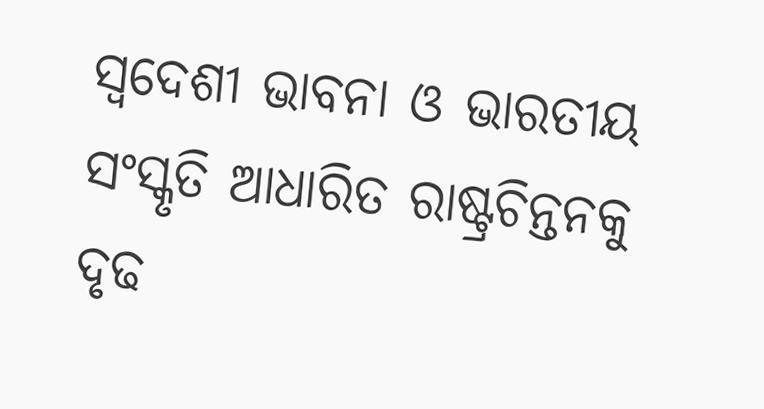ସ୍ୱଦେଶୀ ଭାବନା ଓ ଭାରତୀୟ ସଂସ୍କୃତି ଆଧାରିତ ରାଷ୍ଟ୍ରଚିନ୍ତନକୁ ଦୃଢ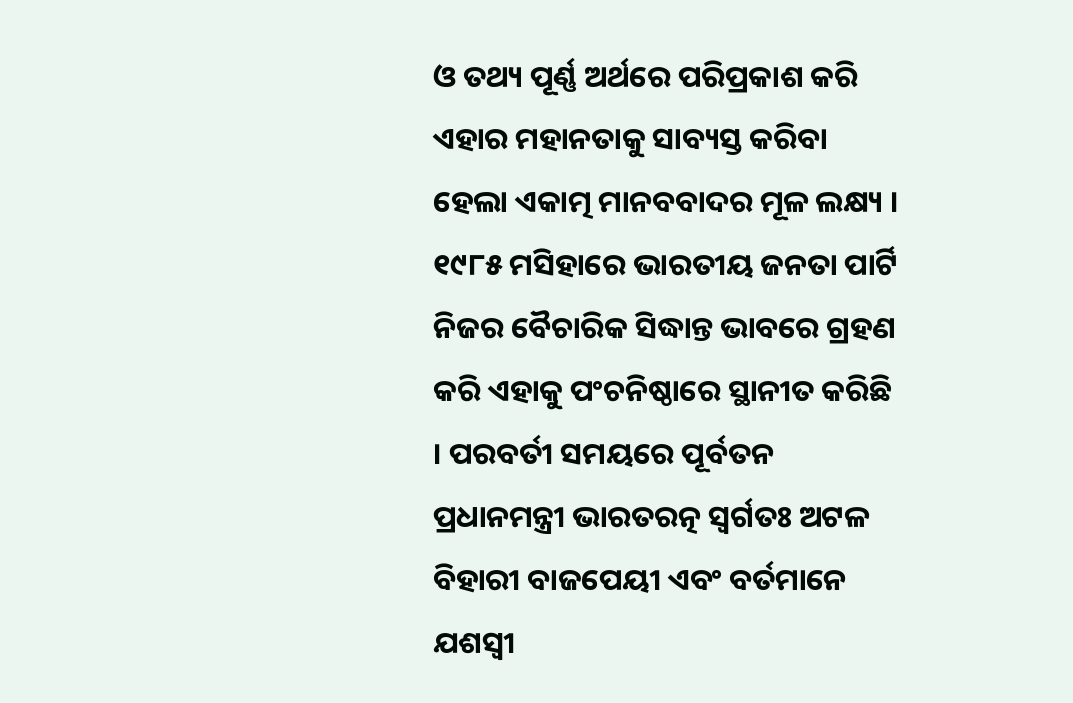ଓ ତଥ୍ୟ ପୂର୍ଣ୍ଣ ଅର୍ଥରେ ପରିପ୍ରକାଶ କରି ଏହାର ମହାନତାକୁ ସାବ୍ୟସ୍ତ କରିବା ହେଲା ଏକାତ୍ମ ମାନବବାଦର ମୂଳ ଲକ୍ଷ୍ୟ । ୧୯୮୫ ମସିହାରେ ଭାରତୀୟ ଜନତା ପାର୍ଟି ନିଜର ବୈଚାରିକ ସିଦ୍ଧାନ୍ତ ଭାବରେ ଗ୍ରହଣ କରି ଏହାକୁ ପଂଚନିଷ୍ଠାରେ ସ୍ଥାନୀତ କରିଛି । ପରବର୍ତୀ ସମୟରେ ପୂର୍ବତନ ପ୍ରଧାନମନ୍ତ୍ରୀ ଭାରତରତ୍ନ ସ୍ୱର୍ଗତଃ ଅଟଳ ବିହାରୀ ବାଜପେୟୀ ଏବଂ ବର୍ତମାନେ ଯଶସ୍ୱୀ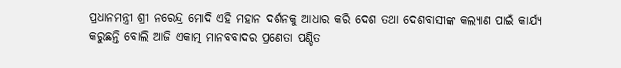ପ୍ରଧାନମନ୍ତ୍ରୀ ଶ୍ରୀ ନରେନ୍ଦ୍ର ମୋଦି ଏହି ମହାନ ଦର୍ଶନକୁ ଆଧାର କରି ଦେଶ ତଥା ଦେଶବାସୀଙ୍କ କଲ୍ୟାଣ ପାଇଁ କାର୍ଯ୍ୟ କରୁଛନ୍ତି ବୋଲି ଆଜି ଏକାତ୍ମ ମାନବବାଦର ପ୍ରଣେତା ପଣ୍ଡିତ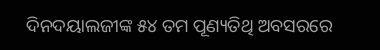ଦିନଦୟାଲଜୀଙ୍କ ୫୪ ତମ ପୂଣ୍ୟତିଥି ଅବସରରେ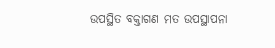ଉପସ୍ଥିତ ବକ୍ତାଗଣ ମତ ଉପସ୍ଥାପନା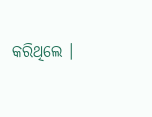କରିଥିଲେ ।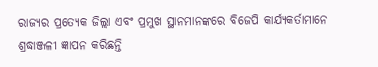ରାଜ୍ୟର ପ୍ରତ୍ୟେକ ଜିଲ୍ଲା ଏବଂ ପ୍ରମୁଖ ସ୍ଥାନମାନଙ୍କରେ ବିଜେପି କାର୍ଯ୍ୟକର୍ତାମାନେ ଶ୍ରଦ୍ଧାଞ୍ଜଳୀ ଜ୍ଞାପନ କରିଛନ୍ତି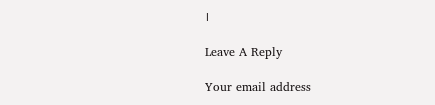।

Leave A Reply

Your email address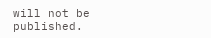will not be published.